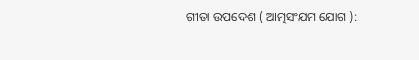ଗୀତା ଉପଦେଶ ( ଆତ୍ମସଂଯମ ଯୋଗ ):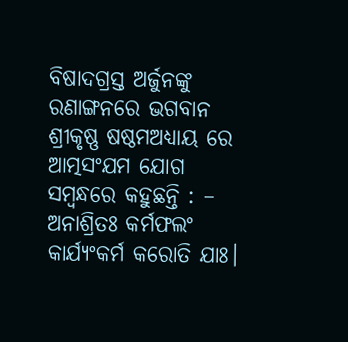ବିଷାଦଗ୍ରସ୍ତ ଅର୍ଜୁନଙ୍କୁ ରଣାଙ୍ଗନରେ ଭଗବାନ ଶ୍ରୀକୃଷ୍ଣ ଷଷ୍ଠମଅଧ୍ୟାୟ ରେ ଆତ୍ମସଂଯମ ଯୋଗ ସମ୍ବନ୍ଧରେ କହୁଛନ୍ତି : –
ଅନାଶ୍ରିତଃ କର୍ମଫଲଂ କାର୍ଯ୍ୟଂକର୍ମ କରୋତି ଯାଃ।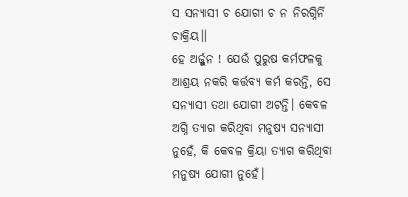ସ ସନ୍ୟାସୀ ଚ ଯୋଗୀ ଚ ନ ନିରଗ୍ନିର୍ନି ଚାକ୍ରିୟ।।
ହେ ଅର୍ଜ୍ଜୁନ ! ଯେଉଁ ପୁରୁଷ କର୍ମଫଳକୁ ଆଶ୍ରୟ ନକରି କର୍ତ୍ତବ୍ୟ କର୍ମ କରନ୍ତି, ସେ ସନ୍ୟାସୀ ତଥା ଯୋଗୀ ଅଟନ୍ତି। କେବଳ ଅଗ୍ନି ତ୍ୟାଗ କରିଥିବା ମନୁଷ୍ୟ ସନ୍ୟାସୀ ନୁହେଁ, କି କେବଳ କ୍ରିୟା ତ୍ୟାଗ କରିଥିବା ମନୁଷ୍ୟ ଯୋଗୀ ନୁହେଁ।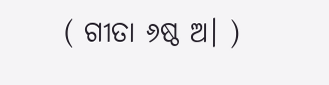( ଗୀତା ୬ଷ୍ଠ ଅ। )